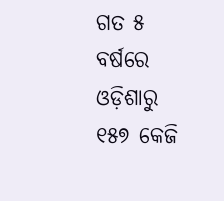ଗତ ୫ ବର୍ଷରେ ଓଡ଼ିଶାରୁ ୧୫୭ କେଜି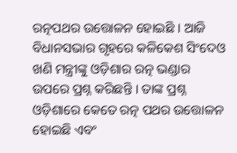ରତ୍ନପଥର ଉତ୍ତୋଳନ ହୋଇଛି । ଆଜି ବିଧାନସଭାର ଗୃହରେ କଳିକେଶ ସିଂଦେଓ ଖଣି ମନ୍ତ୍ରୀଙ୍କୁ ଓଡ଼ିଶାର ରତ୍ନ ଭଣ୍ଡାର ଉପରେ ପ୍ରଶ୍ନ କରିଛନ୍ତି । ତାଙ୍କ ପ୍ରଶ୍ନ ଓଡ଼ିଶାରେ କେତେ ରତ୍ନ ପଥର ଉତ୍ତୋଳନ ହୋଇଛି ଏବଂ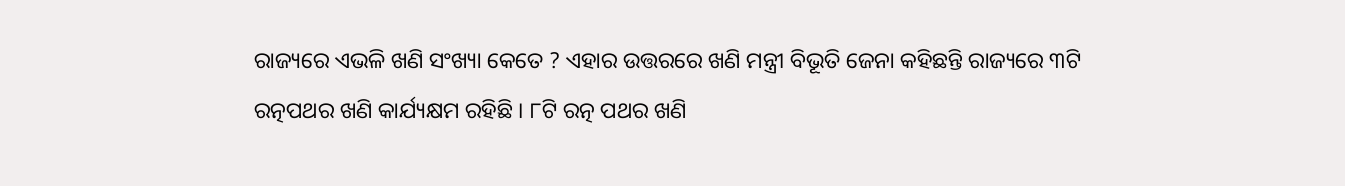ରାଜ୍ୟରେ ଏଭଳି ଖଣି ସଂଖ୍ୟା କେତେ ? ଏହାର ଉତ୍ତରରେ ଖଣି ମନ୍ତ୍ରୀ ବିଭୂତି ଜେନା କହିଛନ୍ତି ରାଜ୍ୟରେ ୩ଟି ରତ୍ନପଥର ଖଣି କାର୍ଯ୍ୟକ୍ଷମ ରହିଛି । ୮ଟି ରତ୍ନ ପଥର ଖଣି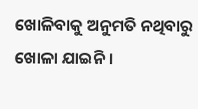ଖୋଳିବାକୁ ଅନୁମତି ନଥିବାରୁ ଖୋଳା ଯାଇନି ।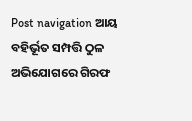Post navigation ଆୟ ବହିର୍ଭୂତ ସମ୍ପତ୍ତି ଠୁଳ ଅଭିଯୋଗରେ ଗିରଫ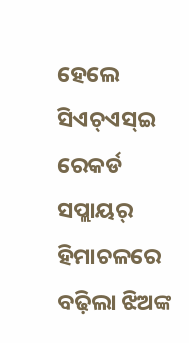ହେଲେ ସିଏଚ୍ଏସ୍ଇ ରେକର୍ଡ ସପ୍ଲାୟର୍ ହିମାଚଳରେ ବଢ଼ିଲା ଝିଅଙ୍କ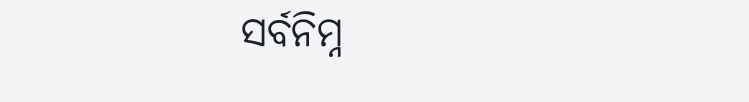ସର୍ବନିମ୍ନ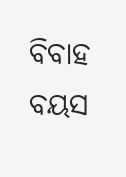ବିବାହ ବୟସ